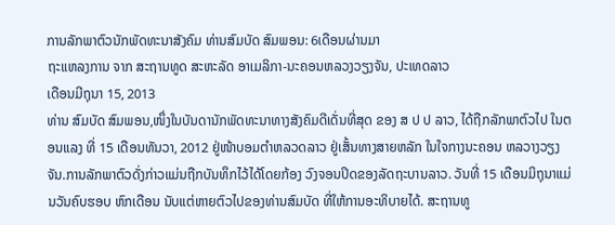ການລັກພາຕົວນັກພັດທະນາສັງຄົມ ທ່ານສົມບັດ ສົມພອນ: 6ເດືອນຜ່ານມາ
ຖະແຫລງການ ຈາກ ສະຖານທູດ ສະຫະລັດ ອາເມລິກາ-ນະຄອນຫລວງວຽງຈັນ, ປະເທດລາວ
ເດືອນມີຖຸນາ 15, 2013
ທ່ານ ສົມບັດ ສົມພອນ,ໜຶ່ງໃນບັນດານັກພັດທະນາທາງສັງຄົມດີເດັ່ນທີ່ສຸດ ຂອງ ສ ປ ປ ລາວ, ໄດ້ຖືກລັກພາຕົວໄປ ໃນຕອນແລງ ທີ່ 15 ເດືອນທັນວາ, 2012 ຢູ່ໜ້າບອມຕຳຫລວດລາວ ຢູ່ເສັ້ນທາງສາຍຫລັກ ໃນໃຈກາງນະຄອນ ຫລວາງວຽງຈັນ.ການລັກພາຕົວດັ່ງກ່າວແມ່ນຖືກບັນທຶກໄວ້ໄດ້ໂດຍກ້ອງ ວົງຈອນປິດຂອງລັດຖະບານລາວ. ວັນທີ່ 15 ເດືອນມິຖຸນາແມ່ນວັນຄົບຮອບ ຫົກເດືອນ ນັບແຕ່ຫາຍຕົວໄປຂອງທ່ານສົມບັດ ທີ່ໃຫ້ການອະທິບາຍໄດ້. ສະຖານທູ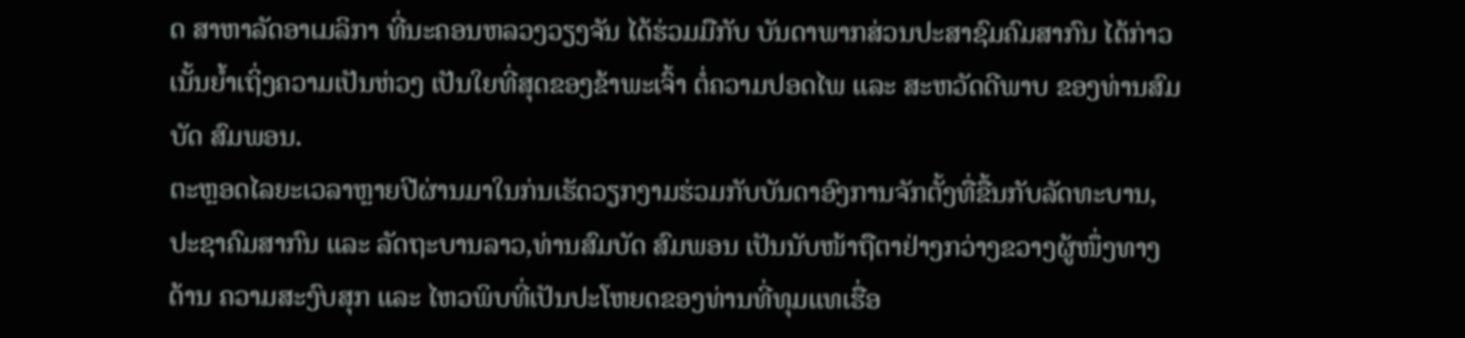ດ ສາຫາລັດອາເມລິກາ ທີ່ນະຄອນຫລວງວຽງຈັນ ໄດ້ຮ່ວມມືກັບ ບັນດາພາກສ່ວນປະສາຊົມຄົມສາກົນ ໄດ້ກ່າວເນັ້ນຍ້ຳເຖິ່ງຄວາມເປັນຫ່ວງ ເປັນໃຍທີ່ສຸດຂອງຂ້າພະເຈົ້າ ຕໍ່ຄວາມປອດໄພ ແລະ ສະຫວັດດີພາບ ຂອງທ່ານສົມບັດ ສົມພອນ.
ຕະຫຼອດໄລຍະເວລາຫຼາຍປີຜ່ານມາໃນກ່ນເຮັດວຽກງາມຮ່ວມກັບບັນດາອົງການຈັກຕັ້ງທື່ຂື້ນກັບລັດທະບານ, ປະຊາຄົມສາກົນ ແລະ ລັດຖະບານລາວ,ທ່ານສົມບັດ ສົມພອນ ເປັນນັບໜ້າຖືຕາຢ່າງກວ່າງຂວາງຜູ້ໜຶ່ງທາງດ້ານ ຄວາມສະງົບສຸກ ແລະ ໄຫວພິບທີ່ເປັນປະໂຫຍດຂອງທ່ານທີ່ທຸມແທເຮື່ອ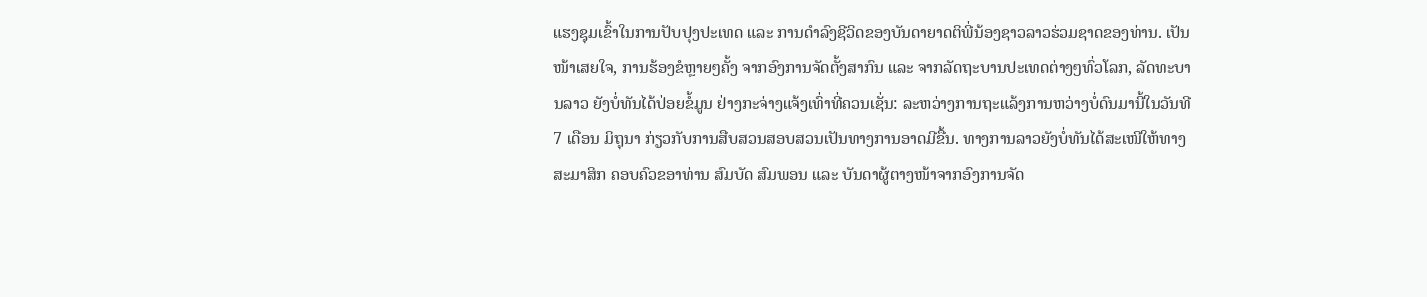ແຮງຊຸມເຂົ້າໃນການປັບປຸງປະເທດ ແລະ ການດຳລົງຊີວິດຂອງບັນດາຍາດຕິພີ່ນ້ອງຊາວລາວຮ່ວມຊາດຂອງທ່ານ. ເປັນໜ້າເສຍໃຈ, ການຮ້ອງຂໍຫຼາຍໆຄັ້ງ ຈາກອົງການຈັດຕັ້ງສາກົນ ແລະ ຈາກລັດຖະບານປະເທດຕ່າງໆທົ່ວໂລກ, ລັດທະບານລາວ ຍັງບໍ່ທັນໄດ້ປ່ອຍຂໍ້ມູນ ຢ່າງກະຈ່າງແຈ້ງເທົ່າທີ່ຄວນເຊັ່ນ: ລະຫວ່າງການຖະແລ້ງການຫວ່າງບໍ່ດົນມານີ້ໃນວັນທີ 7 ເດືອນ ມິຖຸນາ ກ່ຽວກັບການສືບສວນສອບສວນເປັນທາງການອາດມີຂື້ນ. ທາງການລາວຍັງບໍ່ທັນໄດ້ສະເໜີໃຫ້ທາງສະມາສິກ ຄອບຄົວຂອາທ່ານ ສົມບັດ ສົມພອນ ແລະ ບັນດາຜູ້ຕາງໜ້າຈາກອົງການຈັດ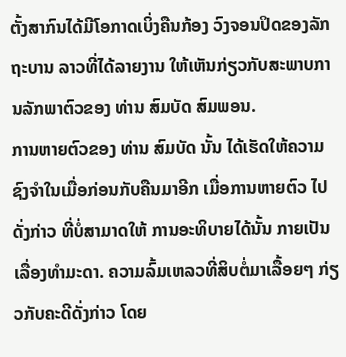ຕັ້ງສາກົນໄດ້ມີໂອກາດເບິ່ງຄືນກ້ອງ ວົງຈອນປິດຂອງລັກຖະບານ ລາວທີ່ໄດ້ລາຍງານ ໃຫ້ເຫັນກ່ຽວກັບສະພາບການລັກພາຕົວຂອງ ທ່ານ ສົມບັດ ສົມພອນ.
ການຫາຍຕົວຂອງ ທ່ານ ສົມບັດ ນັ້ນ ໄດ້ເຮັດໃຫ້ຄວາມຊົງຈຳໃນເມື່ອກ່ອນກັບຄືນມາອີກ ເມື່ອການຫາຍຕົວ ໄປດັ່ງກ່າວ ທີ່ບໍ່ສາມາດໃຫ້ ການອະທິບາຍໄດ້ນັ້ນ ກາຍເປັນເລື່ອງທຳມະດາ. ຄວາມລົ້ມເຫລວທີ່ສິບຕໍ່ມາເລື້ອຍໆ ກ່ຽວກັບຄະດີດັ່ງກ່າວ ໂດຍ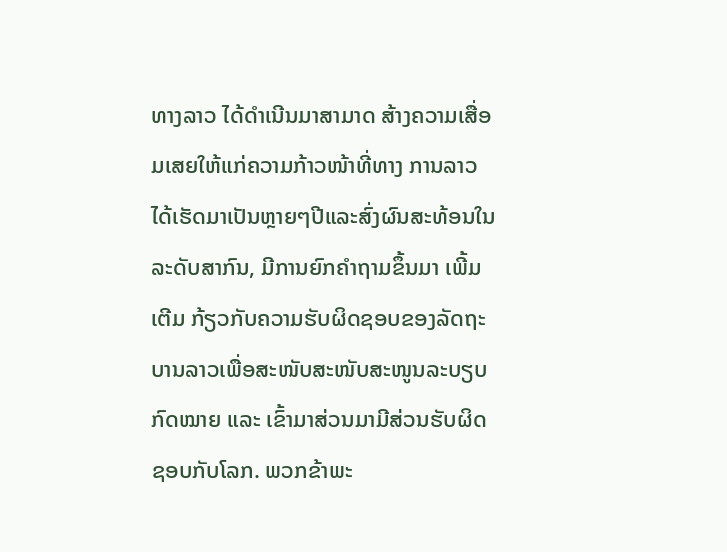ທາງລາວ ໄດ້ດຳເນີນມາສາມາດ ສ້າງຄວາມເສື່ອມເສຍໃຫ້ແກ່ຄວາມກ້າວໜ້າທີ່ທາງ ການລາວໄດ້ເຮັດມາເປັນຫຼາຍໆປີແລະສົ່ງຜົນສະທ້ອນໃນລະດັບສາກົນ, ມີການຍົກຄຳຖາມຂຶ້ນມາ ເພີ້ມເຕີມ ກ້ຽວກັບຄວາມຮັບຜິດຊອບຂອງລັດຖະບານລາວເພື່ອສະໜັບສະໜັບສະໜູນລະບຽບກົດໝາຍ ແລະ ເຂົ້າມາສ່ວນມາມີສ່ວນຮັບຜິດຊອບກັບໂລກ. ພວກຂ້າພະ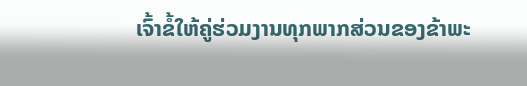ເຈົ້າຂໍ້ໃຫ້ຄູ່ຮ່ວມງານທຸກພາກສ່ວນຂອງຂ້າພະ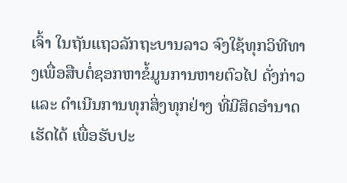ເຈົ້າ ໃນຖັນແຖວລັກຖະບານລາວ ຈົງໃຊ້ທຸກວິທີທາງເພື່ອສືບຕໍ່ຊອກຫາຂໍ້ມູນການຫາຍຕົວໄປ ດັ່ງກ່າວ ແລະ ດຳເນີນການທຸກສິ່ງທຸກຢ່າງ ທີ່ມີສິດອຳນາດເຮັດໄດ້ ເພື່ອຮັບປະ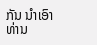ກັນ ນຳເອົາທ່ານ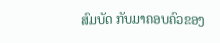ສົມບັດ ກັບມາຄອບຄົວຂອງ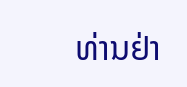ທ່ານຢ່າ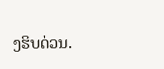ງຮິບດ່ວນ.